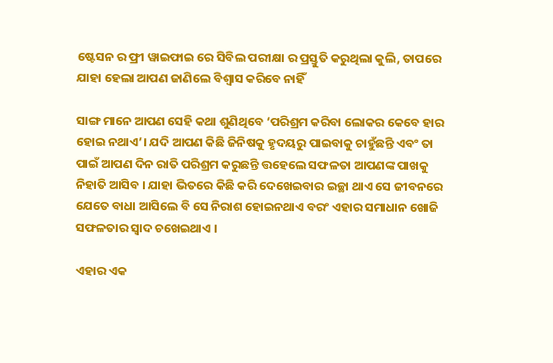ଷ୍ଟେସନ ର ଫ୍ରୀ ୱାଇଫାଇ ରେ ସିବିଲ ପରୀକ୍ଷା ର ପ୍ରସ୍ତୁତି କରୁଥିଲା କୁଲି, ତାପରେ ଯାହା ହେଲା ଆପଣ ଜାଣିଲେ ବିଶ୍ବାସ କରିବେ ନାହିଁ

ସାଙ୍ଗ ମାନେ ଆପଣ ସେହି କଥା ଶୁଣିଥିବେ ‘ପରିଶ୍ରମ କରିବା ଲୋକର କେବେ ହାର ହୋଇ ନଥାଏ’। ଯଦି ଆପଣ କିଛି ଜିନିଷକୁ ହୃଦୟରୁ ପାଇବାକୁ ଚାହୁଁଛନ୍ତି ଏବଂ ତା ପାଇଁ ଆପଣ ଦିନ ରାତି ପରିଶ୍ରମ କରୁଛନ୍ତି ତ୍ତହେଲେ ସଫଳତା ଆପଣଙ୍କ ପାଖକୁ ନିହାତି ଆସିବ । ଯାହା ଭିତରେ କିଛି କରି ଦେଖେଇବାର ଇଚ୍ଛା ଥାଏ ସେ ଜୀବନରେ ଯେତେ ବାଧା ଆସିଲେ ବି ସେ ନିରାଶ ହୋଇନଥାଏ ବରଂ ଏହାର ସମାଧାନ ଖୋଜି ସଫଳତାର ସ୍ଵାଦ ଚଖେଇଥାଏ ।

ଏହାର ଏକ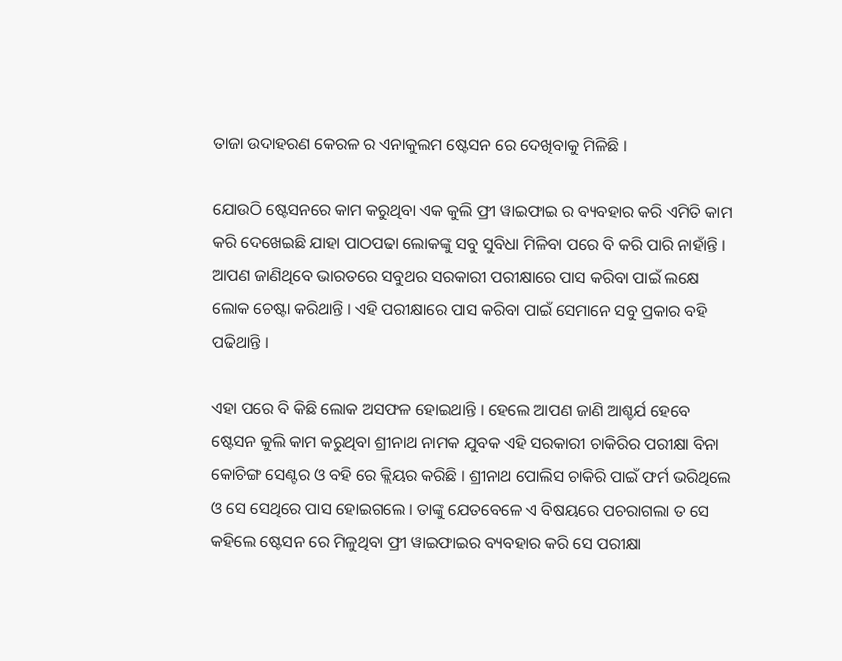ତାଜା ଉଦାହରଣ କେରଳ ର ଏନାକୁଲମ ଷ୍ଟେସନ ରେ ଦେଖିବାକୁ ମିଳିଛି ।

ଯୋଉଠି ଷ୍ଟେସନରେ କାମ କରୁଥିବା ଏକ କୁଲି ଫ୍ରୀ ୱାଇଫାଇ ର ବ୍ୟବହାର କରି ଏମିତି କାମ କରି ଦେଖେଇଛି ଯାହା ପାଠପଢା ଲୋକଙ୍କୁ ସବୁ ସୁବିଧା ମିଳିବା ପରେ ବି କରି ପାରି ନାହାଁନ୍ତି । ଆପଣ ଜାଣିଥିବେ ଭାରତରେ ସବୁଥର ସରକାରୀ ପରୀକ୍ଷାରେ ପାସ କରିବା ପାଇଁ ଲକ୍ଷେ ଲୋକ ଚେଷ୍ଟା କରିଥାନ୍ତି । ଏହି ପରୀକ୍ଷାରେ ପାସ କରିବା ପାଇଁ ସେମାନେ ସବୁ ପ୍ରକାର ବହି ପଢିଥାନ୍ତି ।

ଏହା ପରେ ବି କିଛି ଲୋକ ଅସଫଳ ହୋଇଥାନ୍ତି । ହେଲେ ଆପଣ ଜାଣି ଆଶ୍ଚର୍ଯ ହେବେ ଷ୍ଟେସନ କୁଲି କାମ କରୁଥିବା ଶ୍ରୀନାଥ ନାମକ ଯୁବକ ଏହି ସରକାରୀ ଚାକିରିର ପରୀକ୍ଷା ବିନା କୋଚିଙ୍ଗ ସେଣ୍ଟର ଓ ବହି ରେ କ୍ଲିୟର କରିଛି । ଶ୍ରୀନାଥ ପୋଲିସ ଚାକିରି ପାଇଁ ଫର୍ମ ଭରିଥିଲେ ଓ ସେ ସେଥିରେ ପାସ ହୋଇଗଲେ । ତାଙ୍କୁ ଯେତବେଳେ ଏ ବିଷୟରେ ପଚରାଗଲା ତ ସେ କହିଲେ ଷ୍ଟେସନ ରେ ମିଳୁଥିବା ଫ୍ରୀ ୱାଇଫାଇର ବ୍ୟବହାର କରି ସେ ପରୀକ୍ଷା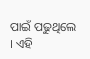ପାଇଁ ପଢୁଥିଲେ । ଏହି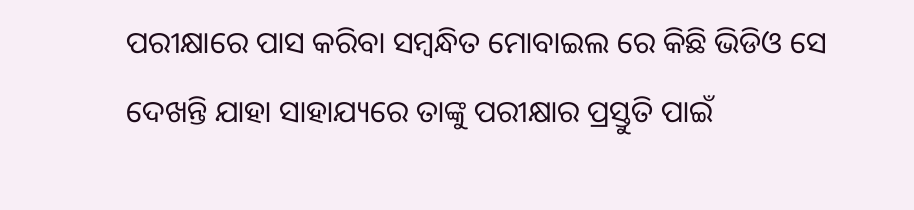ପରୀକ୍ଷାରେ ପାସ କରିବା ସମ୍ବନ୍ଧିତ ମୋବାଇଲ ରେ କିଛି ଭିଡିଓ ସେ ଦେଖନ୍ତି ଯାହା ସାହାଯ୍ୟରେ ତାଙ୍କୁ ପରୀକ୍ଷାର ପ୍ରସ୍ତୁତି ପାଇଁ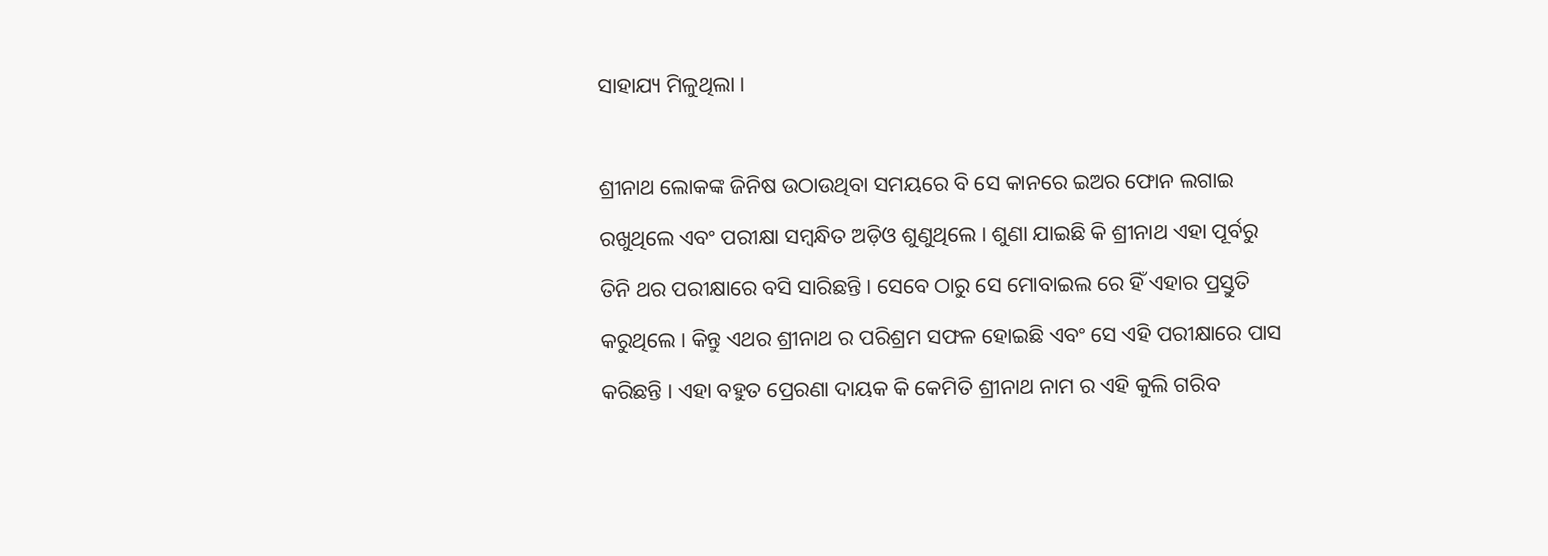ସାହାଯ୍ୟ ମିଳୁଥିଲା ।

ଶ୍ରୀନାଥ ଲୋକଙ୍କ ଜିନିଷ ଉଠାଉଥିବା ସମୟରେ ବି ସେ କାନରେ ଇଅର ଫୋନ ଲଗାଇ ରଖୁଥିଲେ ଏବଂ ପରୀକ୍ଷା ସମ୍ବନ୍ଧିତ ଅଡ଼ିଓ ଶୁଣୁଥିଲେ । ଶୁଣା ଯାଇଛି କି ଶ୍ରୀନାଥ ଏହା ପୂର୍ବରୁ ତିନି ଥର ପରୀକ୍ଷାରେ ବସି ସାରିଛନ୍ତି । ସେବେ ଠାରୁ ସେ ମୋବାଇଲ ରେ ହିଁ ଏହାର ପ୍ରସ୍ତୁତି କରୁଥିଲେ । କିନ୍ତୁ ଏଥର ଶ୍ରୀନାଥ ର ପରିଶ୍ରମ ସଫଳ ହୋଇଛି ଏବଂ ସେ ଏହି ପରୀକ୍ଷାରେ ପାସ କରିଛନ୍ତି । ଏହା ବହୁତ ପ୍ରେରଣା ଦାୟକ କି କେମିତି ଶ୍ରୀନାଥ ନାମ ର ଏହି କୁଲି ଗରିବ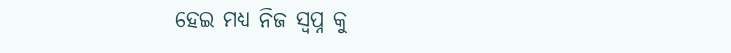ହେଇ ମଧ୍ୟ ନିଜ ସ୍ଵପ୍ନ କୁ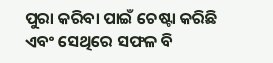ପୁରା କରିବା ପାଇଁ ଚେଷ୍ଟା କରିଛି ଏବଂ ସେଥିରେ ସଫଳ ବି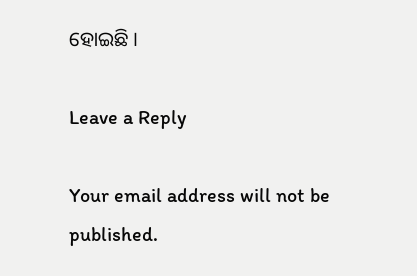ହୋଇଛି ।

Leave a Reply

Your email address will not be published.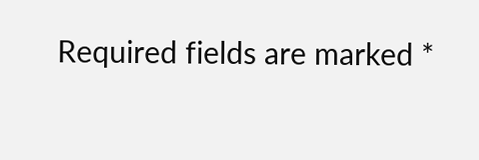Required fields are marked *